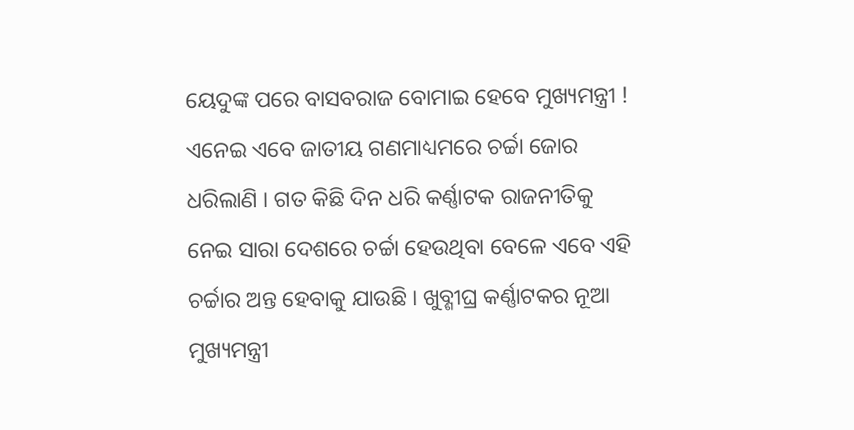ୟେଦୁଙ୍କ ପରେ ବାସବରାଜ ବୋମାଇ ହେବେ ମୁଖ୍ୟମନ୍ତ୍ରୀ ! ଏନେଇ ଏବେ ଜାତୀୟ ଗଣମାଧ୍ୟମରେ ଚର୍ଚ୍ଚା ଜୋର ଧରିଲାଣି । ଗତ କିଛି ଦିନ ଧରି କର୍ଣ୍ଣାଟକ ରାଜନୀତିକୁ ନେଇ ସାରା ଦେଶରେ ଚର୍ଚ୍ଚା ହେଉଥିବା ବେଳେ ଏବେ ଏହି ଚର୍ଚ୍ଚାର ଅନ୍ତ ହେବାକୁ ଯାଉଛି । ଖୁବ୍ଶୀଘ୍ର କର୍ଣ୍ଣାଟକର ନୂଆ ମୁଖ୍ୟମନ୍ତ୍ରୀ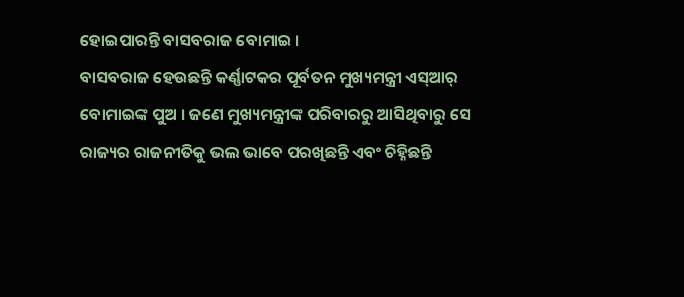ହୋଇପାରନ୍ତି ବାସବରାଜ ବୋମାଇ ।
ବାସବରାଜ ହେଉଛନ୍ତି କର୍ଣ୍ଣାଟକର ପୂର୍ବତନ ମୁଖ୍ୟମନ୍ତ୍ରୀ ଏସ୍ଆର୍ ବୋମାଇଙ୍କ ପୁଅ । ଜଣେ ମୁଖ୍ୟମନ୍ତ୍ରୀଙ୍କ ପରିବାରରୁ ଆସିଥିବାରୁ ସେ ରାଜ୍ୟର ରାଜନୀତିକୁ ଭଲ ଭାବେ ପରଖିଛନ୍ତି ଏବଂ ଚିହ୍ନିଛନ୍ତି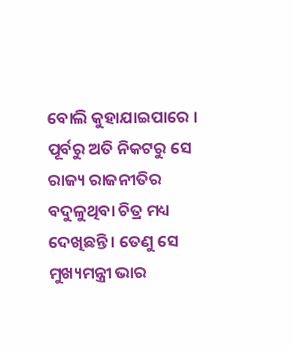ବୋଲି କୁହାଯାଇପାରେ । ପୂର୍ବରୁ ଅତି ନିକଟରୁ ସେ ରାଜ୍ୟ ରାଜନୀତିର ବଦୁଳୁଥିବା ଚିତ୍ର ମଧ୍ୟ ଦେଖିଛନ୍ତି । ତେଣୁ ସେ ମୁଖ୍ୟମନ୍ତ୍ରୀ ଭାର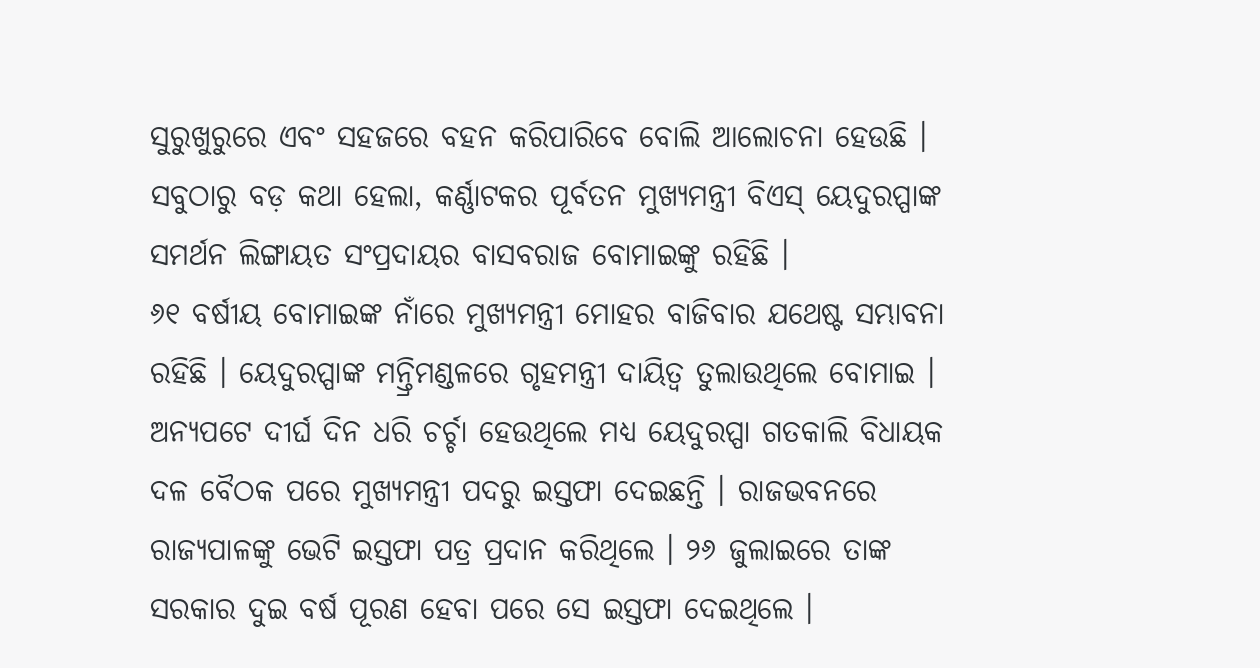ସୁରୁଖୁରୁରେ ଏବଂ ସହଜରେ ବହନ କରିପାରିବେ ବୋଲି ଆଲୋଚନା ହେଉଛି । ସବୁଠାରୁ ବଡ଼ କଥା ହେଲା, କର୍ଣ୍ଣାଟକର ପୂର୍ବତନ ମୁଖ୍ୟମନ୍ତ୍ରୀ ବିଏସ୍ ୟେଦୁରପ୍ପାଙ୍କ ସମର୍ଥନ ଲିଙ୍ଗାୟତ ସଂପ୍ରଦାୟର ବାସବରାଜ ବୋମାଇଙ୍କୁ ରହିଛି ।
୬୧ ବର୍ଷୀୟ ବୋମାଇଙ୍କ ନାଁରେ ମୁଖ୍ୟମନ୍ତ୍ରୀ ମୋହର ବାଜିବାର ଯଥେଷ୍ଟ ସମ୍ଭାବନା ରହିଛି । ୟେଦୁରପ୍ପାଙ୍କ ମନ୍ତ୍ରିମଣ୍ଡଳରେ ଗୃହମନ୍ତ୍ରୀ ଦାୟିତ୍ୱ ତୁଲାଉଥିଲେ ବୋମାଇ ।
ଅନ୍ୟପଟେ ଦୀର୍ଘ ଦିନ ଧରି ଚର୍ଚ୍ଚା ହେଉଥିଲେ ମଧ୍ୟ ୟେଦୁରପ୍ପା ଗତକାଲି ବିଧାୟକ ଦଳ ବୈଠକ ପରେ ମୁଖ୍ୟମନ୍ତ୍ରୀ ପଦରୁ ଇସ୍ତଫା ଦେଇଛନ୍ତି । ରାଜଭବନରେ ରାଜ୍ୟପାଳଙ୍କୁ ଭେଟି ଇସ୍ତଫା ପତ୍ର ପ୍ରଦାନ କରିଥିଲେ । ୨୬ ଜୁଲାଇରେ ତାଙ୍କ ସରକାର ଦୁଇ ବର୍ଷ ପୂରଣ ହେବା ପରେ ସେ ଇସ୍ତଫା ଦେଇଥିଲେ ।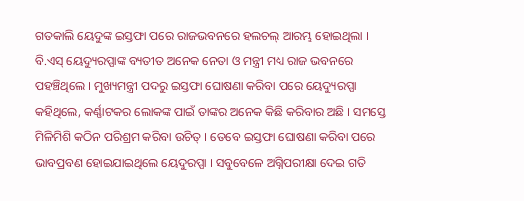ଗତକାଲି ୟେଦୁଙ୍କ ଇସ୍ତଫା ପରେ ରାଜଭବନରେ ହଲଚଲ୍ ଆରମ୍ଭ ହୋଇଥିଲା । ବି.ଏସ୍ ୟେଦ୍ୟୁରପ୍ପାଙ୍କ ବ୍ୟତୀତ ଅନେକ ନେତା ଓ ମନ୍ତ୍ରୀ ମଧ୍ୟ ରାଜ ଭବନରେ ପହଞ୍ଚିଥିଲେ । ମୁଖ୍ୟମନ୍ତ୍ରୀ ପଦରୁ ଇସ୍ତଫା ଘୋଷଣା କରିବା ପରେ ୟେଦ୍ୟୁରପ୍ପା କହିଥିଲେ, କର୍ଣ୍ଣାଟକର ଲୋକଙ୍କ ପାଇଁ ତାଙ୍କର ଅନେକ କିଛି କରିବାର ଅଛି । ସମସ୍ତେ ମିଳିମିଶି କଠିନ ପରିଶ୍ରମ କରିବା ଉଚିତ୍ । ତେବେ ଇସ୍ତଫା ଘୋଷଣା କରିବା ପରେ ଭାବପ୍ରବଣ ହୋଇଯାଇଥିଲେ ୟେଦୁରପ୍ପା । ସବୁବେଳେ ଅଗ୍ନିପରୀକ୍ଷା ଦେଇ ଗତି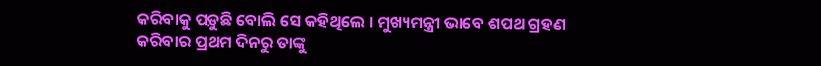କରିବାକୁ ପଡ଼ୁଛି ବୋଲି ସେ କହିଥିଲେ । ମୁଖ୍ୟମନ୍ତ୍ରୀ ଭାବେ ଶପଥ ଗ୍ରହଣ କରିବାର ପ୍ରଥମ ଦିନରୁ ତାଙ୍କୁ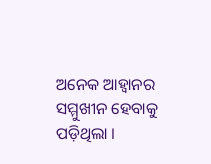ଅନେକ ଆହ୍ୱାନର ସମ୍ମୁଖୀନ ହେବାକୁ ପଡ଼ିଥିଲା ।